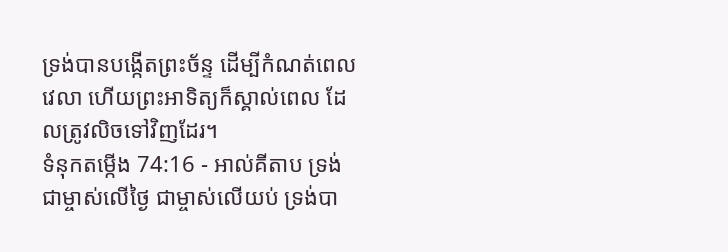ទ្រង់បានបង្កើតព្រះច័ន្ទ ដើម្បីកំណត់ពេលវេលា ហើយព្រះអាទិត្យក៏ស្គាល់ពេល ដែលត្រូវលិចទៅវិញដែរ។
ទំនុកតម្កើង 74:16 - អាល់គីតាប ទ្រង់ជាម្ចាស់លើថ្ងៃ ជាម្ចាស់លើយប់ ទ្រង់បា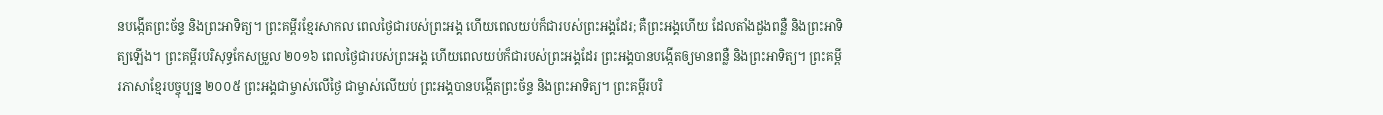នបង្កើតព្រះច័ន្ទ និងព្រះអាទិត្យ។ ព្រះគម្ពីរខ្មែរសាកល ពេលថ្ងៃជារបស់ព្រះអង្គ ហើយពេលយប់ក៏ជារបស់ព្រះអង្គដែរ; គឺព្រះអង្គហើយ ដែលតាំងដួងពន្លឺ និងព្រះអាទិត្យឡើង។ ព្រះគម្ពីរបរិសុទ្ធកែសម្រួល ២០១៦ ពេលថ្ងៃជារបស់ព្រះអង្គ ហើយពេលយប់ក៏ជារបស់ព្រះអង្គដែរ ព្រះអង្គបានបង្កើតឲ្យមានពន្លឺ និងព្រះអាទិត្យ។ ព្រះគម្ពីរភាសាខ្មែរបច្ចុប្បន្ន ២០០៥ ព្រះអង្គជាម្ចាស់លើថ្ងៃ ជាម្ចាស់លើយប់ ព្រះអង្គបានបង្កើតព្រះច័ន្ទ និងព្រះអាទិត្យ។ ព្រះគម្ពីរបរិ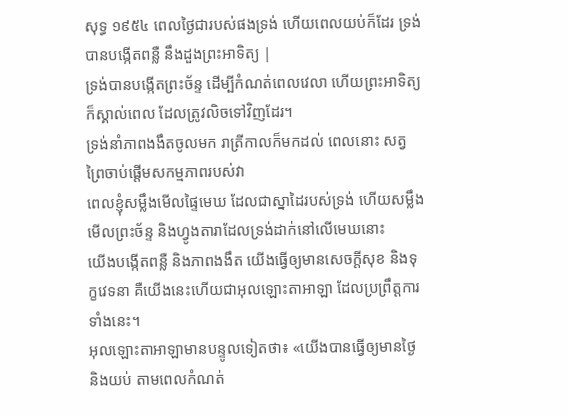សុទ្ធ ១៩៥៤ ពេលថ្ងៃជារបស់ផងទ្រង់ ហើយពេលយប់ក៏ដែរ ទ្រង់បានបង្កើតពន្លឺ នឹងដួងព្រះអាទិត្យ |
ទ្រង់បានបង្កើតព្រះច័ន្ទ ដើម្បីកំណត់ពេលវេលា ហើយព្រះអាទិត្យក៏ស្គាល់ពេល ដែលត្រូវលិចទៅវិញដែរ។
ទ្រង់នាំភាពងងឹតចូលមក រាត្រីកាលក៏មកដល់ ពេលនោះ សត្វព្រៃចាប់ផ្ដើមសកម្មភាពរបស់វា
ពេលខ្ញុំសម្លឹងមើលផ្ទៃមេឃ ដែលជាស្នាដៃរបស់ទ្រង់ ហើយសម្លឹងមើលព្រះច័ន្ទ និងហ្វូងតារាដែលទ្រង់ដាក់នៅលើមេឃនោះ
យើងបង្កើតពន្លឺ និងភាពងងឹត យើងធ្វើឲ្យមានសេចក្ដីសុខ និងទុក្ខវេទនា គឺយើងនេះហើយជាអុលឡោះតាអាឡា ដែលប្រព្រឹត្តការទាំងនេះ។
អុលឡោះតាអាឡាមានបន្ទូលទៀតថា៖ «យើងបានធ្វើឲ្យមានថ្ងៃ និងយប់ តាមពេលកំណត់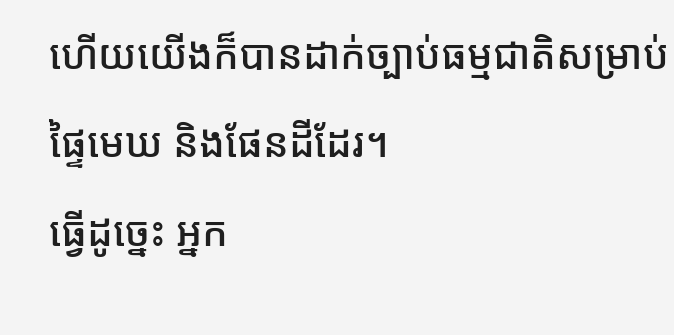ហើយយើងក៏បានដាក់ច្បាប់ធម្មជាតិសម្រាប់ផ្ទៃមេឃ និងផែនដីដែរ។
ធ្វើដូច្នេះ អ្នក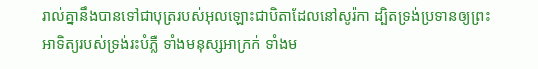រាល់គ្នានឹងបានទៅជាបុត្ររបស់អុលឡោះជាបិតាដែលនៅសូរ៉កា ដ្បិតទ្រង់ប្រទានឲ្យព្រះអាទិត្យរបស់ទ្រង់រះបំភ្លឺ ទាំងមនុស្សអាក្រក់ ទាំងម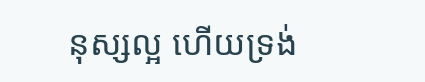នុស្សល្អ ហើយទ្រង់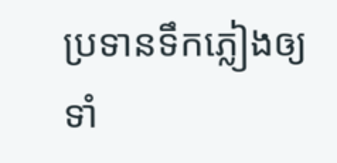ប្រទានទឹកភ្លៀងឲ្យទាំ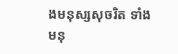ងមនុស្សសុចរិត ទាំងមនុ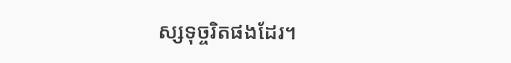ស្សទុច្ចរិតផងដែរ។